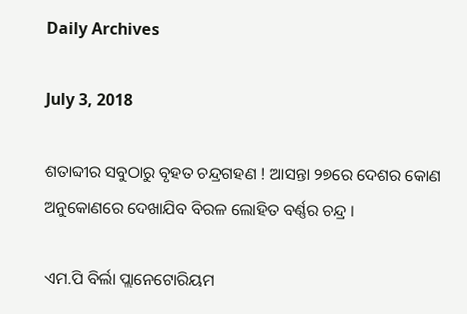Daily Archives

July 3, 2018

ଶତାବ୍ଦୀର ସବୁଠାରୁ ବୃହତ ଚନ୍ଦ୍ରଗହଣ ! ଆସନ୍ତା ୨୭ରେ ଦେଶର କୋଣ ଅନୁକୋଣରେ ଦେଖାଯିବ ବିରଳ ଲୋହିତ ବର୍ଣ୍ଣର ଚନ୍ଦ୍ର ।

ଏମ.ପି ବିର୍ଲା ପ୍ଲାନେଟୋରିୟମ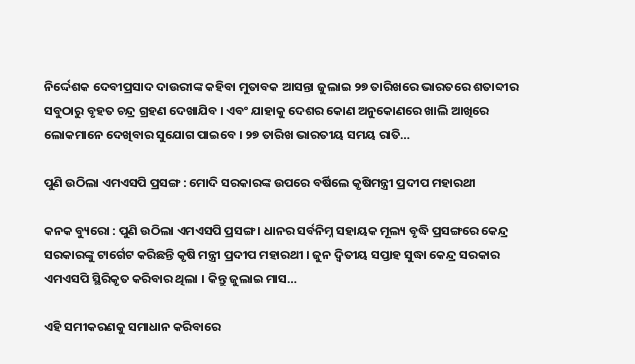ନିର୍ଦ୍ଦେଶକ ଦେବୀପ୍ରସାଦ ଦାଉରୀଙ୍କ କହିବା ମୁତାବକ ଆସନ୍ତା ଜୁଲାଇ ୨୭ ତାରିଖରେ ଭାରତରେ ଶତାବ୍ଦୀର ସବୁଠାରୁ ବୃହତ ଚନ୍ଦ୍ର ଗ୍ରହଣ ଦେଖାଯିବ । ଏବଂ ଯାହାକୁ ଦେଶର କୋଣ ଅନୁକୋଣରେ ଖାଲି ଆଖିରେ ଲୋକମାନେ ଦେଖିବାର ସୁଯୋଗ ପାଇବେ । ୨୭ ତାରିଖ ଭାରତୀୟ ସମୟ ରାତି…

ପୁଣି ଉଠିଲା ଏମଏସପି ପ୍ରସଙ୍ଗ : ମୋଦି ସରକାରଙ୍କ ଉପରେ ବର୍ଷିଲେ କୃଷିମନ୍ତ୍ରୀ ପ୍ରଦୀପ ମହାରଥୀ

କନକ ବ୍ୟୁରୋ : ପୁଣି ଉଠିଲା ଏମଏସପି ପ୍ରସଙ୍ଗ । ଧାନର ସର୍ବନିମ୍ନ ସହାୟକ ମୂଲ୍ୟ ବୃଦ୍ଧି ପ୍ରସଙ୍ଗରେ କେନ୍ଦ୍ର ସରକାରଙ୍କୁ ଟାର୍ଗେଟ କରିଛନ୍ତି କୃଷି ମନ୍ତ୍ରୀ ପ୍ରଦୀପ ମହାରଥୀ । ଜୁନ ଦ୍ୱିତୀୟ ସପ୍ତାହ ସୁଦ୍ଧା କେନ୍ଦ୍ର ସରକାର ଏମଏସପି ସ୍ଥିରିକୃତ କରିବାର ଥିଲା । କିନ୍ତୁ ଜୁଲାଇ ମାସ…

ଏହି ସମୀକରଣକୁ ସମାଧାନ କରିବାରେ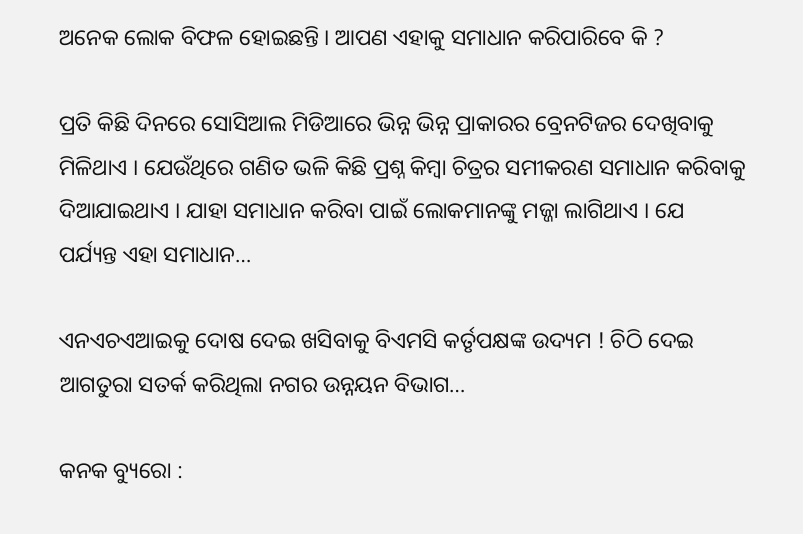ଅନେକ ଲୋକ ବିଫଳ ହୋଇଛନ୍ତି । ଆପଣ ଏହାକୁ ସମାଧାନ କରିପାରିବେ କି ?

ପ୍ରତି କିଛି ଦିନରେ ସୋସିଆଲ ମିଡିଆରେ ଭିନ୍ନ ଭିନ୍ନ ପ୍ରାକାରର ବ୍ରେନଟିଜର ଦେଖିବାକୁ ମିଳିଥାଏ । ଯେଉଁଥିରେ ଗଣିତ ଭଳି କିଛି ପ୍ରଶ୍ନ କିମ୍ବା ଚିତ୍ରର ସମୀକରଣ ସମାଧାନ କରିବାକୁ ଦିଆଯାଇଥାଏ । ଯାହା ସମାଧାନ କରିବା ପାଇଁ ଲୋକମାନଙ୍କୁ ମଜ୍ଜା ଲାଗିଥାଏ । ଯେ ପର୍ଯ୍ୟନ୍ତ ଏହା ସମାଧାନ…

ଏନଏଚଏଆଇକୁ ଦୋଷ ଦେଇ ଖସିବାକୁ ବିଏମସି କର୍ତୃପକ୍ଷଙ୍କ ଉଦ୍ୟମ ! ଚିଠି ଦେଇ ଆଗତୁରା ସତର୍କ କରିଥିଲା ନଗର ଉନ୍ନୟନ ବିଭାଗ…

କନକ ବ୍ୟୁରୋ :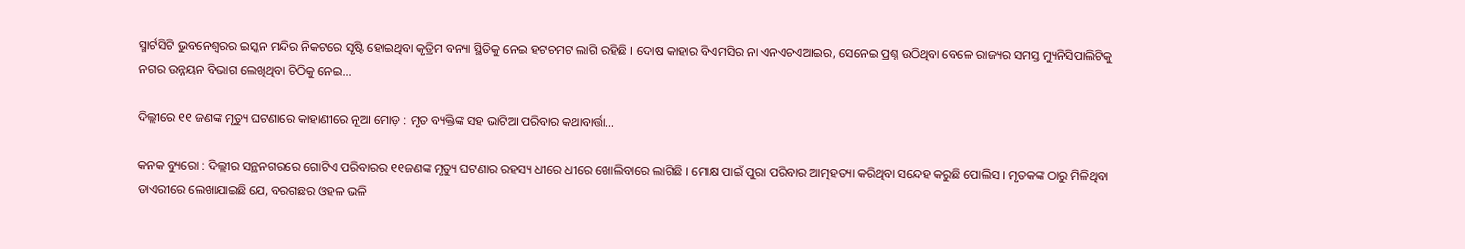ସ୍ମାର୍ଟସିଟି ଭୁବନେଶ୍ୱରର ଇସ୍କନ ମନ୍ଦିର ନିକଟରେ ସୃଷ୍ଟି ହୋଇଥିବା କୃତ୍ରିମ ବନ୍ୟା ସ୍ଥିତିକୁ ନେଇ ହଟଚମଟ ଲାଗି ରହିଛି । ଦୋଷ କାହାର ବିଏମସିର ନା ଏନଏଚଏଆଇର, ସେନେଇ ପ୍ରଶ୍ନ ଉଠିଥିବା ବେଳେ ରାଜ୍ୟର ସମସ୍ତ ମ୍ୟୁନିସିପାଲିଟିକୁ ନଗର ଉନ୍ନୟନ ବିଭାଗ ଲେଖିଥିବା ଚିଠିକୁ ନେଇ…

ଦିଲ୍ଲୀରେ ୧୧ ଜଣଙ୍କ ମୃତ୍ୟୁ ଘଟଣାରେ କାହାଣୀରେ ନୂଆ ମୋଡ଼ : ମୃତ ବ୍ୟକ୍ତିଙ୍କ ସହ ଭାଟିଆ ପରିବାର କଥାବାର୍ତ୍ତା…

କନକ ବ୍ୟୁରୋ : ଦିଲ୍ଲୀର ସନ୍ଥନଗରରେ ଗୋଟିଏ ପରିବାରର ୧୧ଜଣଙ୍କ ମୃତ୍ୟୁ ଘଟଣାର ରହସ୍ୟ ଧୀରେ ଧୀରେ ଖୋଲିବାରେ ଲାଗିଛି । ମୋକ୍ଷ ପାଇଁ ପୁରା ପରିବାର ଆତ୍ମହତ୍ୟା କରିଥିବା ସନ୍ଦେହ କରୁଛି ପୋଲିସ । ମୃତକଙ୍କ ଠାରୁ ମିଳିଥିବା ଡାଏରୀରେ ଲେଖାଯାଇଛି ଯେ, ବରଗଛର ଓହଳ ଭଳି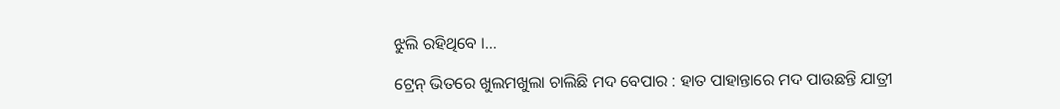ଝୁଲି ରହିଥିବେ ।…

ଟ୍ରେନ୍ ଭିତରେ ଖୁଲମଖୁଲା ଚାଲିଛି ମଦ ବେପାର : ହାତ ପାହାନ୍ତାରେ ମଦ ପାଉଛନ୍ତି ଯାତ୍ରୀ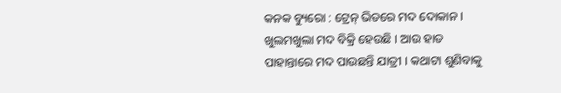କନକ ବ୍ୟୁରୋ : ଟ୍ରେନ୍ ଭିତରେ ମଦ ଦୋକାନ । ଖୁଲମଖୁଲା ମଦ ବିକ୍ରି ହେଉଛି । ଆଉ ହାତ ପାହାନ୍ତାରେ ମଦ ପାଉଛନ୍ତି ଯାତ୍ରୀ । କଥାଟା ଶୁଣିବାକୁ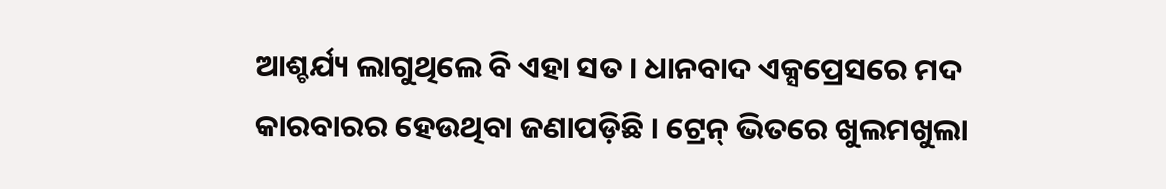ଆଶ୍ଚର୍ଯ୍ୟ ଲାଗୁଥିଲେ ବି ଏହା ସତ । ଧାନବାଦ ଏକ୍ସପ୍ରେସରେ ମଦ କାରବାରର ହେଉଥିବା ଜଣାପଡ଼ିଛି । ଟ୍ରେନ୍ ଭିତରେ ଖୁଲମଖୁଲା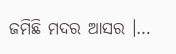ଜମିଛି ମଦର ଆସର ।…